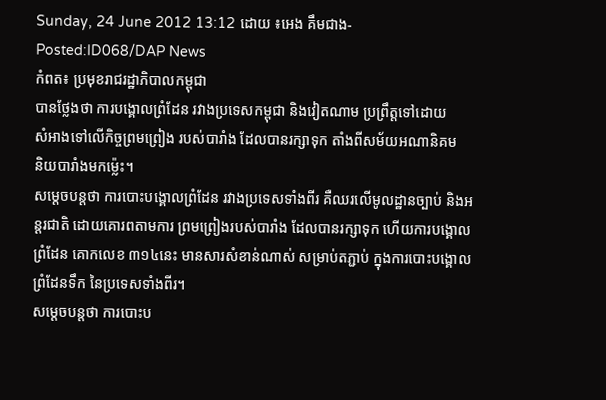Sunday, 24 June 2012 13:12 ដោយ ៖អេង គឹមជាង-Posted:ID068/DAP News
កំពត៖ ប្រមុខរាជរដ្ឋាភិបាលកម្ពុជា
បានថ្លែងថា ការបង្គោលព្រំដែន រវាងប្រទេសកម្ពុជា និងវៀតណាម ប្រព្រឹត្តទៅដោយ
សំអាងទៅលើកិច្ចព្រមព្រៀង របស់បារាំង ដែលបានរក្សាទុក តាំងពីសម័យអណានិគម
និយបារាំងមកម្ល៉េះ។
សម្តេចបន្តថា ការបោះបង្គោលព្រំដែន រវាងប្រទេសទាំងពីរ គឺឈរលើមូលដ្ឋានច្បាប់ និងអន្តរជាតិ ដោយគោរពតាមការ ព្រមព្រៀងរបស់បារាំង ដែលបានរក្សាទុក ហើយការបង្គោលព្រំដែន គោកលេខ ៣១៤នេះ មានសារសំខាន់ណាស់ សម្រាប់តភ្ជាប់ ក្នុងការបោះបង្គោល ព្រំដែនទឹក នៃប្រទេសទាំងពីរ។
សម្តេចបន្តថា ការបោះប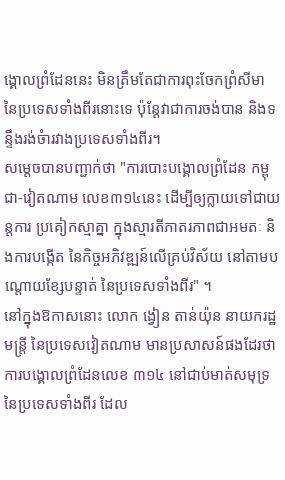ង្គោលព្រំដែននេះ មិនត្រឹមតែជាការពុះចែកព្រំសីមា នៃប្រទេសទាំងពីរនោះទេ ប៉ុន្តែវាជាការចង់បាន និងទន្ទឹងរង់ចំារវាងប្រទេសទាំងពីរ។
សម្តេចបានបញ្ជាក់ថា "ការបោះបង្គោលព្រំដែន កម្ពុជា-វៀតណាម លេខ៣១៤នេះ ដើម្បីឲ្យក្លាយទៅជាយន្តការ ប្រគៀកស្មាគ្នា ក្នុងស្មារតីភាតរភាពជាអមតៈ និងការបង្កើត នៃកិច្ចអភិវឌ្ឍន៍លើគ្រប់វិស័យ នៅតាមបណ្តោយខ្សែបន្ទាត់ នៃប្រទេសទាំងពីរ" ។
នៅក្នុងឱកាសនោះ លោក ង្វៀន តាន់យ៉ុន នាយករដ្ឋមន្រ្តី នៃប្រទេសវៀតណាម មានប្រសាសន៍ផងដែរថា ការបង្គោលព្រំដែនលេខ ៣១៤ នៅជាប់មាត់សមុទ្រ នៃប្រទេសទាំងពីរ ដែល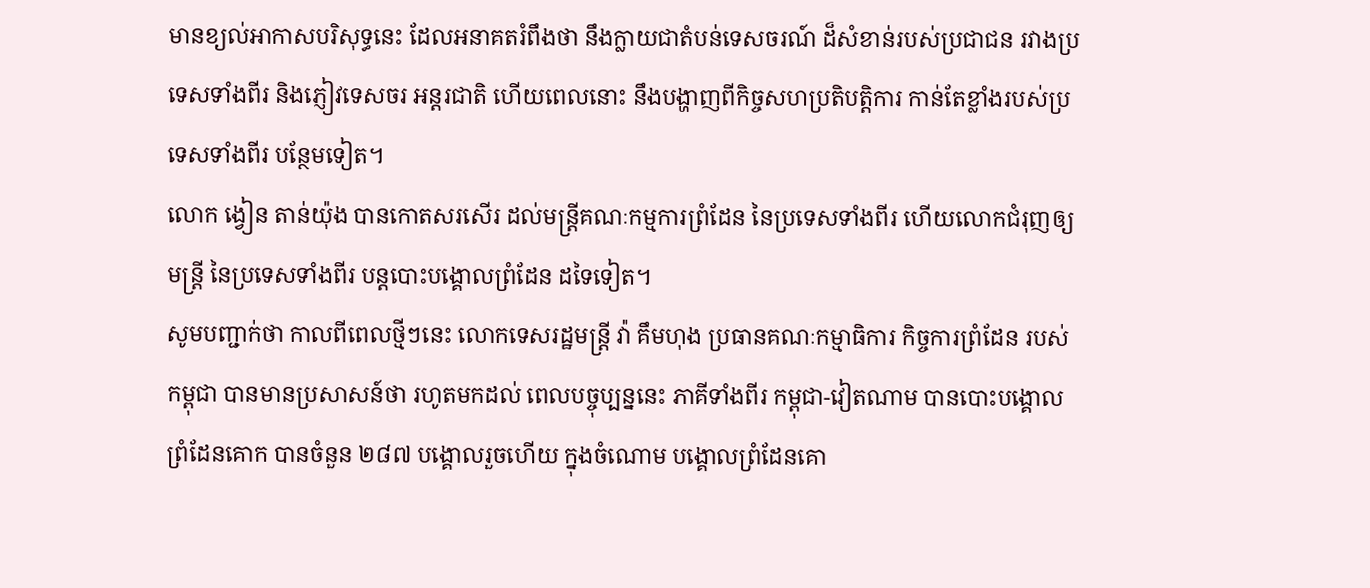មានខ្យល់អាកាសបរិសុទ្ធនេះ ដែលអនាគតរំពឹងថា នឹងក្លាយជាតំបន់ទេសចរណ៍ ដ៏សំខាន់របស់ប្រជាជន រវាងប្រទេសទាំងពីរ និងភ្ញៀវទេសចរ អន្តរជាតិ ហើយពេលនោះ នឹងបង្ហាញពីកិច្ចសហប្រតិបត្តិការ កាន់តែខ្លាំងរបស់ប្រទេសទាំងពីរ បន្ថែមទៀត។
លោក ង្វៀន តាន់យ៉ុង បានកោតសរសើរ ដល់មន្រ្តីគណៈកម្មការព្រំដែន នៃប្រទេសទាំងពីរ ហើយលោកជំរុញឲ្យមន្រ្តី នៃប្រទេសទាំងពីរ បន្តបោះបង្គោលព្រំដែន ដទៃទៀត។
សូមបញ្ជាក់ថា កាលពីពេលថ្មីៗនេះ លោកទេសរដ្ឋមន្រ្តី វ៉ា គឹមហុង ប្រធានគណៈកម្មាធិការ កិច្ចការព្រំដែន របស់កម្ពុជា បានមានប្រសាសន៍ថា រហូតមកដល់ ពេលបច្ចុប្បន្ននេះ ភាគីទាំងពីរ កម្ពុជា-វៀតណាម បានបោះបង្គោល ព្រំដែនគោក បានចំនួន ២៨៧ បង្គោលរួចហើយ ក្នុងចំណោម បង្គោលព្រំដែនគោ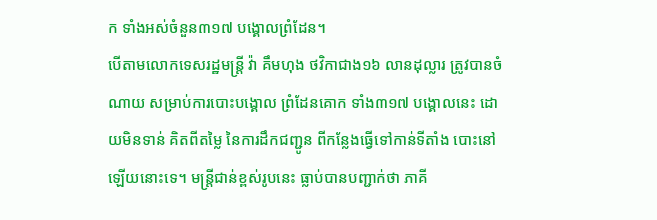ក ទាំងអស់ចំនួន៣១៧ បង្គោលព្រំដែន។
បើតាមលោកទេសរដ្ឋមន្រ្តី វ៉ា គឹមហុង ថវិកាជាង១៦ លានដុល្លារ ត្រូវបានចំណាយ សម្រាប់ការបោះបង្គោល ព្រំដែនគោក ទាំង៣១៧ បង្គោលនេះ ដោយមិនទាន់ គិតពីតម្លៃ នៃការដឹកជញ្ជូន ពីកន្លែងធ្វើទៅកាន់ទីតាំង បោះនៅឡើយនោះទេ។ មន្រ្តីជាន់ខ្ពស់រូបនេះ ធ្លាប់បានបញ្ជាក់ថា ភាគី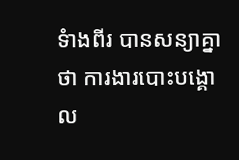ទំាងពីរ បានសន្យាគ្នាថា ការងារបោះបង្គោល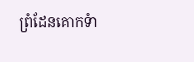ព្រំដែនគោកទំា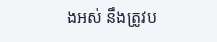ងអស់ នឹងត្រូវប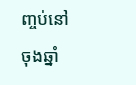ញ្ចប់នៅចុងឆ្នាំ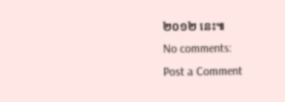២០១២ នេះ៕
No comments:
Post a Comment